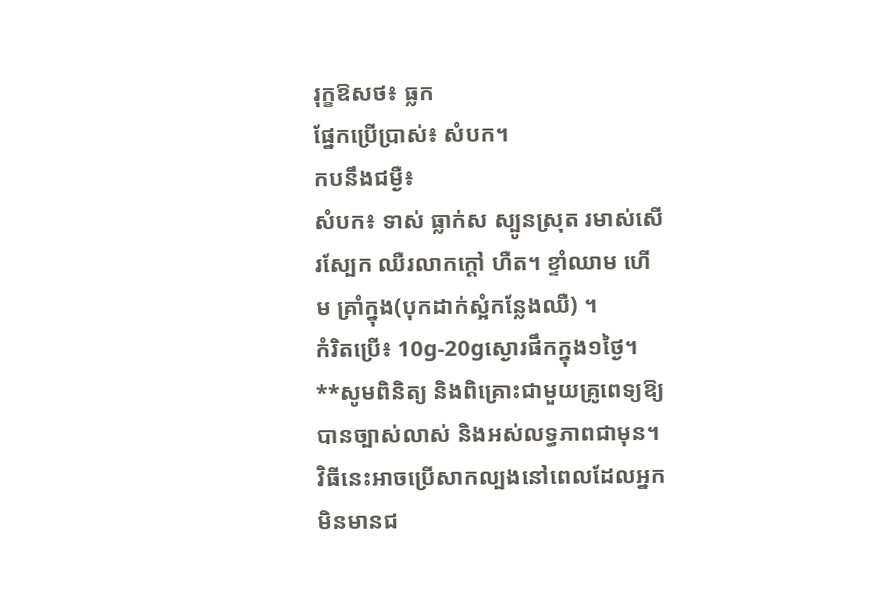រុក្ខឱសថ៖ ធ្លក
ផ្នែកប្រើប្រាស់៖ សំបក។
កបនឹងជម្ងឺ៖
សំបក៖ ទាស់ ធ្លាក់ស ស្បូនស្រុត រមាស់សើរស្បែក ឈឺរលាកក្ដៅ ហឺត។ ខ្ទាំឈាម ហើម គ្រាំក្នុង(បុកដាក់ស្អំកន្លែងឈឺ) ។
កំរិតប្រើ៖ 10g-20gស្ងោរផឹកក្នុង១ថ្ងៃ។
**សូមពិនិត្យ និងពិគ្រោះជាមួយគ្រូពេទ្យឱ្យបានច្បាស់លាស់ និងអស់លទ្ធភាពជាមុន។ វិធីនេះអាចប្រើសាកល្បងនៅពេលដែលអ្នកមិនមានជ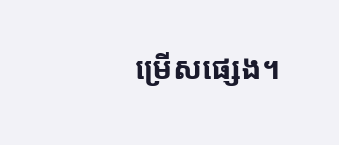ម្រើសផ្សេង។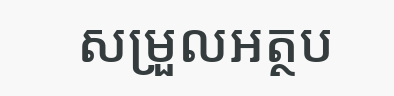សម្រួលអត្ថប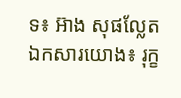ទ៖ អ៊ាង សុផល្លែត
ឯកសារយោង៖ រុក្ខ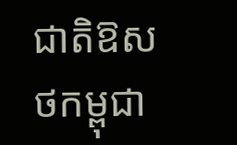ជាតិឱសថកម្ពុជា